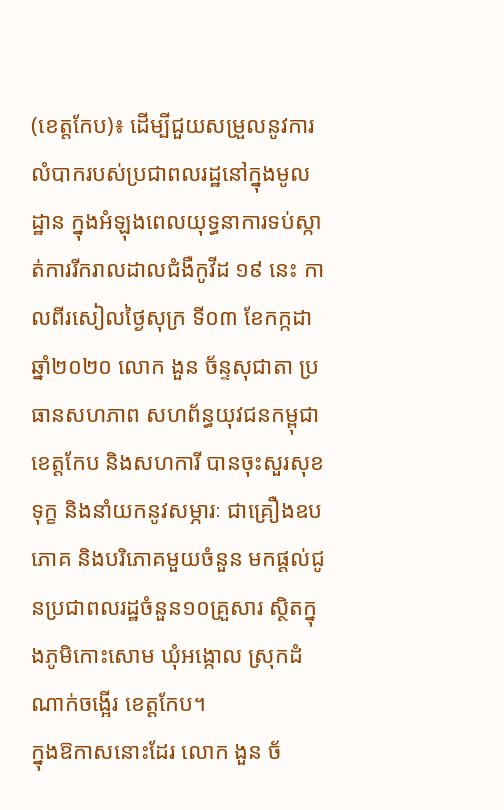(ខេត្តកែប)៖ ដើម្បីជួយសម្រួលនូវការលំបាករបស់ប្រជាពលរដ្ឋនៅក្នុងមូលដ្ឋាន ក្នុងអំឡុងពេលយុទ្ធនាការទប់ស្កាត់ការរីករាលដាលជំងឺកូវីដ ១៩ នេះ កាលពីរសៀលថ្ងៃសុក្រ ទី០៣ ខែកក្កដា ឆ្នាំ២០២០ លោក ងួន ច័ន្ទសុជាតា ប្រធានសហភាព សហព័ន្ធយុវជនកម្ពុជាខេត្តកែប និងសហការី បានចុះសួរសុខទុក្ខ និងនាំយកនូវសម្ភារៈ ជាគ្រឿងឧបភោគ និងបរិភោគមួយចំនួន មកផ្តល់ជូនប្រជាពលរដ្ឋចំនួន១០គ្រួសារ ស្ថិតក្នុងភូមិកោះសោម ឃុំអង្កោល ស្រុកដំណាក់ចង្អើរ ខេត្តកែប។
ក្នុងឱកាសនោះដែរ លោក ងួន ច័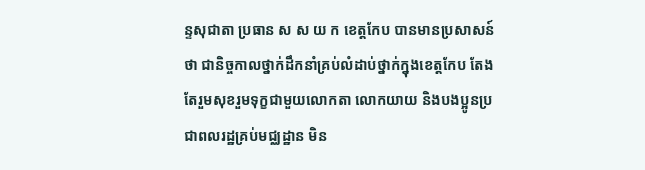ន្ទសុជាតា ប្រធាន ស ស យ ក ខេត្តកែប បានមានប្រសាសន៍ថា ជានិច្ចកាលថ្នាក់ដឹកនាំគ្រប់លំដាប់ថ្នាក់ក្នុងខេត្តកែប តែងតែរួមសុខរួមទុក្ខជាមួយលោកតា លោកយាយ និងបងប្អូនប្រជាពលរដ្ឋគ្រប់មជ្ឈដ្ឋាន មិន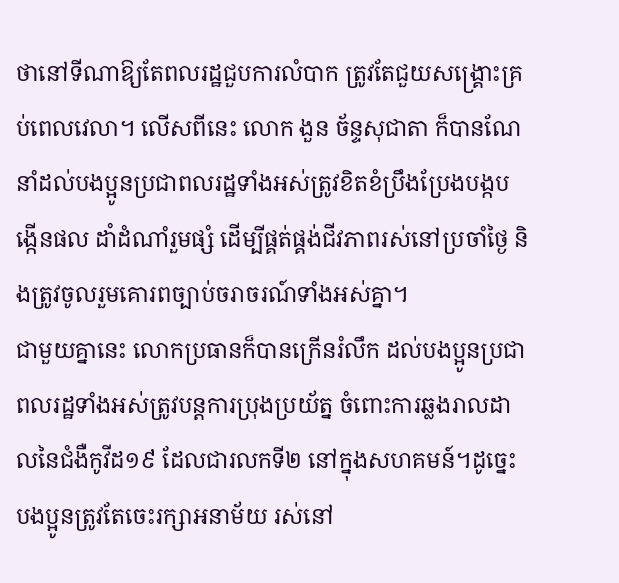ថានៅទីណាឱ្យតែពលរដ្ឋជួបការលំបាក ត្រូវតែជួយសង្គ្រោះគ្រប់ពេលវេលា។ លើសពីនេះ លោក ងួន ច័ន្ទសុជាតា ក៏បានណែនាំដល់បងប្អូនប្រជាពលរដ្ឋទាំងអស់ត្រូវខិតខំប្រឹងប្រែងបង្កបង្កើនផល ដាំដំណាំរួមផ្សំ ដើម្បីផ្គត់ផ្គង់ជីវភាពរស់នៅប្រចាំថ្ងៃ និងត្រូវចូលរួមគោរពច្បាប់ចរាចរណ៍ទាំងអស់គ្នា។
ជាមួយគ្នានេះ លោកប្រធានក៏បានក្រើនរំលឹក ដល់បងប្អូនប្រជាពលរដ្ឋទាំងអស់ត្រូវបន្តការប្រុងប្រយ័ត្ន ចំពោះការឆ្លងរាលដាលនៃជំងឺកូវីដ១៩ ដែលជារលកទី២ នៅក្នុងសហគមន៍។ដូច្នេះបងប្អូនត្រូវតែចេះរក្សាអនាម័យ រស់នៅ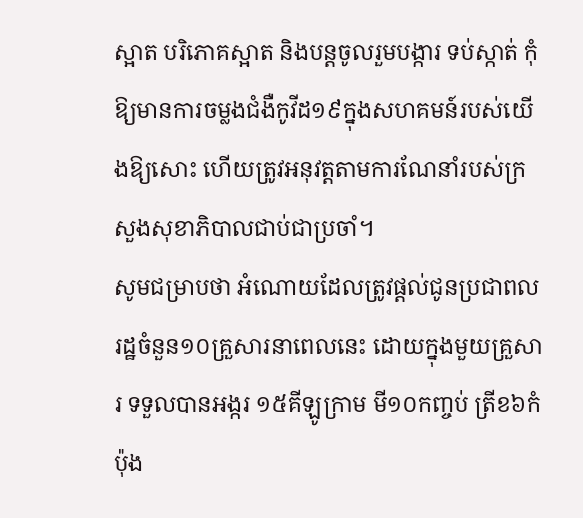ស្អាត បរិភោគស្អាត និងបន្តចូលរួមបង្ការ ទប់ស្កាត់ កុំឱ្យមានការចម្លងជំងឺកូវីដ១៩ក្នុងសហគមន៍របស់យើងឱ្យសោះ ហើយត្រូវអនុវត្តតាមការណែនាំរបស់ក្រសួងសុខាភិបាលជាប់ជាប្រចាំ។
សូមជម្រាបថា អំណោយដែលត្រូវផ្តល់ជូនប្រជាពលរដ្ឋចំនួន១០គ្រួសារនាពេលនេះ ដោយក្នុងមួយគ្រួសារ ទទួលបានអង្ករ ១៥គីឡូក្រាម មី១០កញ្ចប់ ត្រីខ៦កំប៉ុង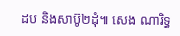ដប និងសាប៊ូ២ដុំ៕ សេង ណារិទ្ធ